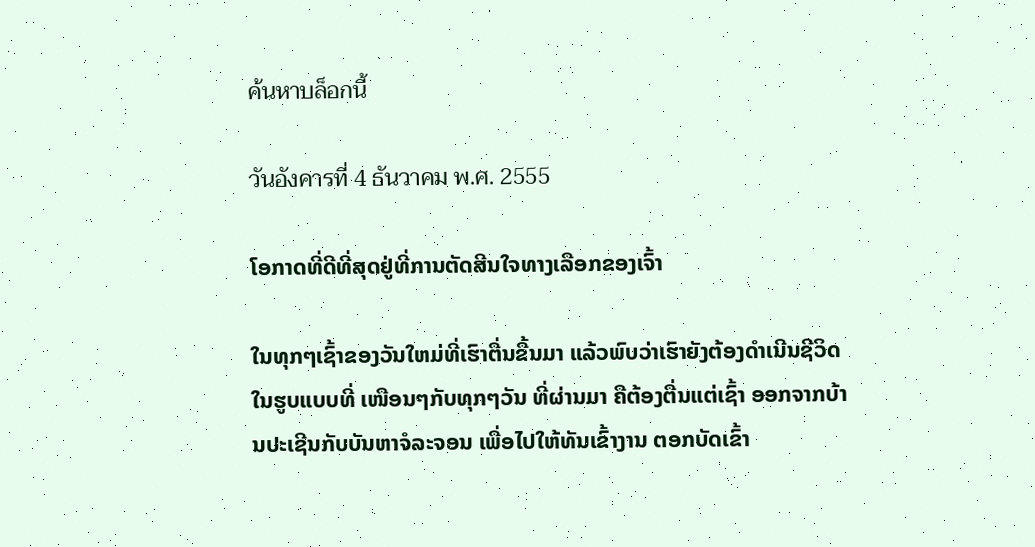ค้นหาบล็อกนี้

วันอังคารที่ 4 ธันวาคม พ.ศ. 2555

ໂອກາດທີ່ດີທີ່ສຸດຢູ່ທີ່ການຕັດສີນໃຈທາງເລືອກຂອງເຈົ້າ

ໃນທຸກໆເຊົ້າຂອງວັນໃຫມ່ທີ່ເຮົາຕື່ນຂື້ນມາ ແລ້ວພົບວ່າເຮົາຍັງຕ້ອງດຳເນີນຊີວິດໃນຮູບແບບທີ່ ເໜືອນໆກັບທຸກໆວັນ ທີ່ຜ່ານມາ ຄືຕ້ອງຕື່ນແຕ່ເຊົ້າ ອອກຈາກບ້ານປະເຊີນກັບບັນຫາຈໍລະຈອນ ເພື່ອໄປໃຫ້ທັນເຂົ້າງານ ຕອກບັດເຂົ້າ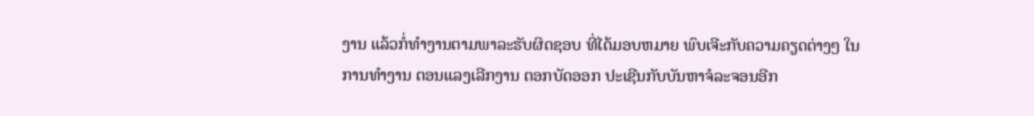ງານ ແລ້ວກໍ່ທຳງານຕາມພາລະຮັບຜິດຊອບ ທີ່ໄດ້ມອບຫມາຍ ພົບເຈີະກັບຄວາມຄຽດຕ່າງໆ ໃນການທຳງານ ຕອນແລງເລີກງານ ຕອກບັດອອກ ປະເຊີນກັບບັນຫາຈໍລະຈອນອີກ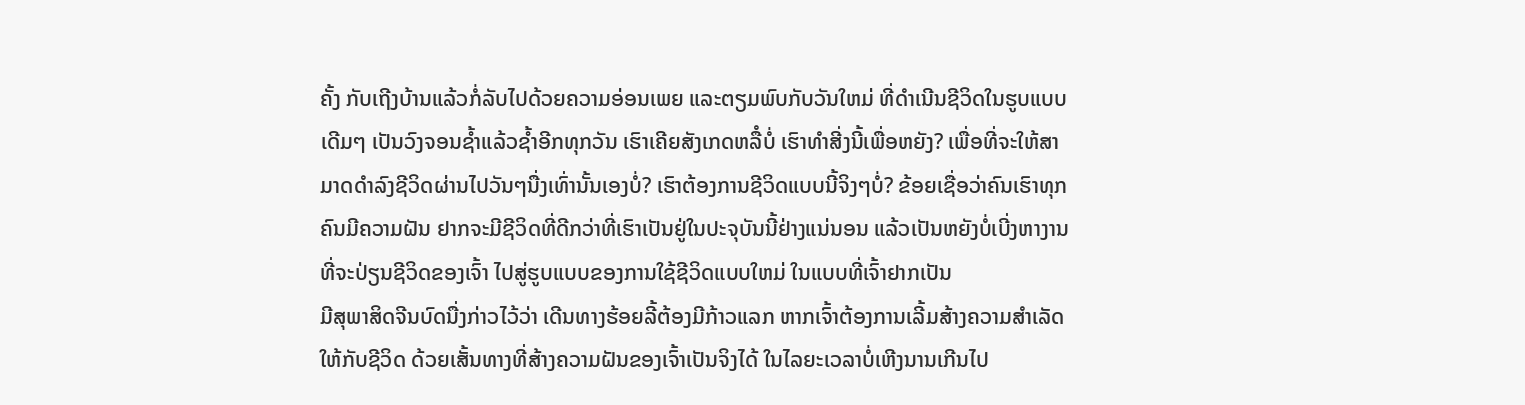ຄັ້ງ ກັບເຖີງບ້ານແລ້ວກໍ່ລັບໄປດ້ວຍຄວາມອ່ອນເພຍ ແລະຕຽມພົບກັບວັນໃຫມ່ ທີ່ດຳເນີນຊີວິດໃນຮູບແບບເດີມໆ ເປັນວົງຈອນຊໍ້າແລ້ວຊໍ້າອີກທຸກວັນ ເຮົາເຄີຍສັງເກດຫລືໍບໍ່ ເຮົາທຳສີ່ງນີ້ເພື່ອຫຍັງ? ເພື່ອທີ່ຈະໃຫ້ສາມາດດຳລົງຊີວິດຜ່ານໄປວັນໆນື່ງເທົ່ານັ້ນເອງບໍ່? ເຮົາຕ້ອງການຊີວິດແບບນີ້ຈິງໆບໍ່? ຂ້ອຍເຊື່ອວ່າຄົນເຮົາທຸກຄົນມີຄວາມຝັນ ຢາກຈະມີຊີວິດທີ່ດີກວ່າທີ່ເຮົາເປັນຢູ່ໃນປະຈຸບັນນີ້ຢ່າງແນ່ນອນ ແລ້ວເປັນຫຍັງບໍ່ເບີ່ງຫາງານທີ່ຈະປ່ຽນຊີວິດຂອງເຈົ້າ ໄປສູ່ຮູບແບບຂອງການໃຊ້ຊີວິດແບບໃຫມ່ ໃນແບບທີ່ເຈົ້າຢາກເປັນ
ມີສຸພາສິດຈີນບົດນື່ງກ່າວໄວ້ວ່າ ເດີນທາງຮ້ອຍລີ້ຕ້ອງມີກ້າວແລກ ຫາກເຈົ້າຕ້ອງການເລີ້ມສ້າງຄວາມສຳເລັດໃຫ້ກັບຊີວິດ ດ້ວຍເສັ້ນທາງທີ່ສ້າງຄວາມຝັນຂອງເຈົ້າເປັນຈິງໄດ້ ໃນໄລຍະເວລາບໍ່ເຫີງນານເກີນໄປ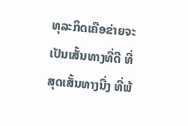ທຸລະກິດເຄືອຂ່າຍຈະເປັນເສັ້ນທາງທີ່ດີ ທີ່ສຸດເສັ້ນທາງນື່ງ ທີ່ພ້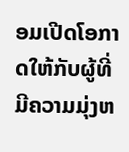ອມເປີດໂອກາດໃຫ້ກັບຜູ້ທີ່ມີຄວາມມຸ່ງຫ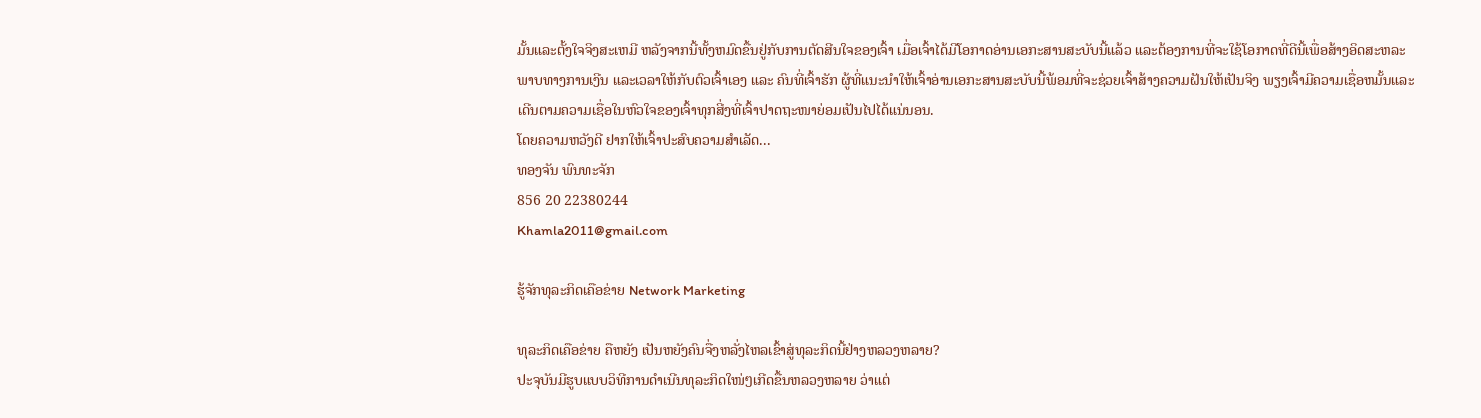ມັ້ນແລະຕັ້ງໃຈຈິງສະເຫມີ ຫລັງຈາກນີ້ທັ້ງຫມົດຂື້ນຢູ່ກັບການຕັດສີນໃຈຂອງເຈົ້າ ເມື່ອເຈົ້າໄດ້ມີໂອກາດອ່ານເອກະສານສະບັບນີ້ແລ້ວ ແລະຕ້ອງການທີ່ຈະໃຊ້ໂອກາດທີ່ດີນີ້ເພື່ອສ້າງອິດສະຫລະພາບທາງການເງີນ ແລະເວລາໃຫ້ກັບຕົວເຈົ້າເອງ ແລະ ຄົນທີ່ເຈົ້າຮັກ ຜູ້ທີ່ແນະນຳໃຫ້ເຈົ້າອ່ານເອກະສານສະບັບນີ້ພ້ອມທີ່ຈະຊ່ວຍເຈົ້າສ້າງຄວາມຝັນໃຫ້ເປັນຈິງ ພຽງເຈົ້າມີຄວາມເຊື່ອຫມັ້ນແລະເດີນຕາມຄວາມເຊື່ອໃນຫົວໃຈຂອງເຈົ້າທຸກສີ່ງທີ່ເຈົ້າປາດຖະໜາຍ່ອມເປັນໄປໄດ້ແນ່ນອນ.
ໂດຍຄວາມຫວັງດີ ຢາກໃຫ້ເຈົ້າປະສົບຄວາມສຳເລັດ...
ທອງຈັນ ພົນທະຈັກ
856 20 22380244
Khamla2011@gmail.com

ຮູ້ຈັກທຸລະກິດເຄືອຂ່າຍ Network Marketing

ທຸລະກິດເຄືອຂ່າຍ ຄືຫຍັງ ເປັນຫຍັງຄົນຈື່ງຫລັ່ງໄຫລເຂົ້າສູ່ທຸລະກິດນີ້ຢ່າງຫລວງຫລາຍ?
ປະຈຸບັນມີຮູບແບບວິທີການດຳເນີນທຸລະກິດໃໜ່ໆເກີດຂື້ນຫລວງຫລາຍ ວ່າແຕ່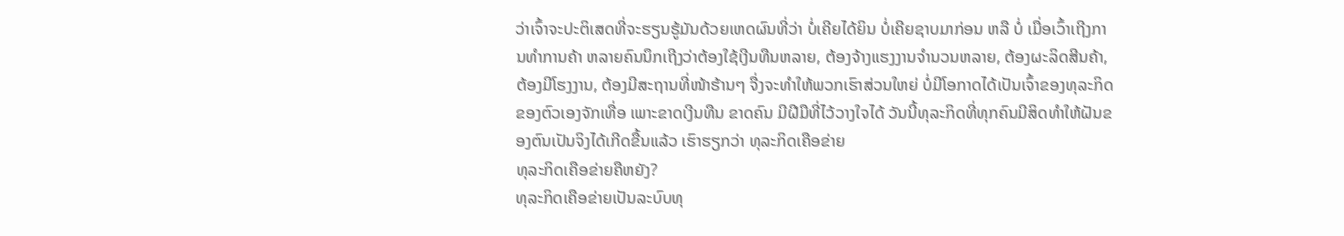ວ່າເຈົ້າຈະປະຕິເສດທີ່ຈະຮຽນຮູ້ມັນດ້ວຍເຫດຜົນທີ່ວ່າ ບໍ່ເຄີຍໄດ້ຍິນ ບໍ່ເຄີຍຊາບມາກ່ອນ ຫລື ບໍ່ ເມື່ອເວົ້າເຖີງການທຳການຄ້າ ຫລາຍຄົນນຶກເຖີງວ່າຕ້ອງໃຊ້ເງີນທືນຫລາຍ, ຕ້ອງຈ້າງແຮງງານຈຳນວນຫລາຍ, ຕ້ອງຜະລິດສີນຄ້າ, ຕ້ອງມີໂຮງງານ, ຕ້ອງມີສະຖານທີ່ໜ້າຮ້ານໆ ຈື່ງຈະທຳໃຫ້ພວກເຮົາສ່ວນໃຫຍ່ ບໍ່ມີໂອກາດໄດ້ເປັນເຈົ້າຂອງທຸລະກິດຂອງຕົວເອງຈັກເທື່ອ ເພາະຂາດເງີນທືນ ຂາດຄົນ ມີຝີມືທີ່ໄວ້ວາງໃຈໄດ້ ວັນນີ້ທຸລະກິດທີ່ທຸກຄົນມີສິດທຳໃຫ້ຝັນຂອງຕົນເປັນຈິງໄດ້ເກີດຂື້ນແລ້ວ ເຮົາຮຽກວ່າ ທຸລະກິດເຄືອຂ່າຍ
ທຸລະກິດເຄືອຂ່າຍຄືຫຍັງ?
ທຸລະກິດເຄືອຂ່າຍເປັນລະບົບທຸ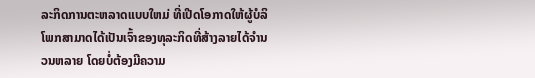ລະກິດການຕະຫລາດແບບໃຫມ່ ທີ່ເປີດໂອກາດໃຫ້ຜູ້ບໍລິໂພກສາມາດໄດ້ເປັນເຈົ້າຂອງທຸລະກິດທີ່ສ້າງລາຍໄດ້ຈຳນວນຫລາຍ ໂດຍບໍ່ຕ້ອງມີຄວາມ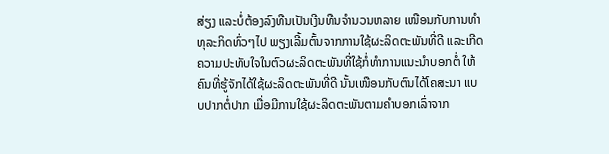ສ່ຽງ ແລະບໍ່ຕ້ອງລົງທືນເປັນເງີນທືນຈຳນວນຫລາຍ ເໜືອນກັບການທຳທຸລະກິດທົ່ວໆໄປ ພຽງເລີ້ມຕົ້ນຈາກການໃຊ້ຜະລິດຕະພັນທີ່ດີ ແລະເກີດຄວາມປະທັບໃຈໃນຕົວຜະລິດຕະພັນທີ່ໃຊ້ກໍ່ທຳການແນະນຳບອກຕໍ່ ໃຫ້ຄົນທີ່ຮູ້ຈັກໄດ້ໃຊ້ຜະລິດຕະພັນທີ່ດີ ນັ້ນເໜືອນກັບຕົນໄດ້ໂຄສະນາ ແບບປາກຕໍ່ປາກ ເມື່ອມີການໃຊ້ຜະລິດຕະພັນຕາມຄຳບອກເລົ່າຈາກ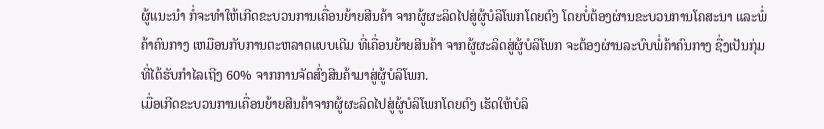ຜູ້ແນະນຳ ກໍ່ຈະທຳໃຫ້ເກີດຂະບວນການເຄື່ອນຍ້າຍສີນຄ້າ ຈາກຜູ້ຜະລິດໄປສູ່ຜູ້ບໍລິໂພກໂດຍຕົງ ໂດຍບໍ່ຕ້ອງຜ່ານຂະບວນການໂຄສະນາ ແລະພໍ່ຄ້າຄົນກາງ ເຫມືອນກັບການຕະຫລາດແບບເດີມ ທີ່ເຄື່ອນຍ້າຍສີນຄ້າ ຈາກຜູ້ຜະລິດສູ່ຜູ້ບໍລິໂພກ ຈະຕ້ອງຜ່ານລະບົບພໍ່ຄ້າຄົນກາງ ຊື່ງເປັນກຸ່ມທີ່ໄດ້ຮັບກຳໄລເຖີງ 60% ຈາກການຈັດສົ່ງສີນຄ້າມາສູ່ຜູ້ບໍລິໂພກ.
ເມື່ອເກີດຂະບວນການເຄື່ອນຍ້າຍສີນຄ້າຈາກຜູ້ຜະລິດໄປສູ່ຜູ້ບໍລິໂພກໂດຍຕົງ ເຮັດໃຫ້ບໍລິ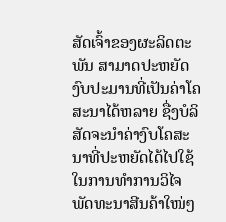ສັດເຈົ້າຂອງຜະລິດຕະພັນ ສາມາດປະຫຍັດງົບປະມານທີ່ເປັນຄ່າໂຄສະນາໄດ້ຫລາຍ ຊື່ງບໍລິສັດຈະນຳຄ່າງົບໂຄສະນາທີ່ປະຫຍັດໄດ້ໄປໃຊ້ໃນການທຳການວິໄຈ ພັດທະນາສີນຄ້າໃໜ່ໆ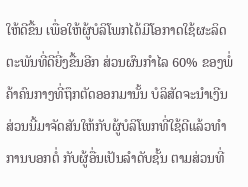ໃຫ້ດີຂື້ນ ເພື່ອໃຫ້ຜູ້ບໍລິໂພກໄດ້ມີໂອກາດໃຊ້ຜະລິດຕະພັນທີ່ດີຍີ່ງຂື້ນອີກ ສ່ວນຜົນກຳໄລ 60% ຂອງພໍ່ຄ້າຄົນກາງທີ່ຖຶກຕັດອອກມານັ້ນ ບໍລິສັດຈະນຳເງີນສ່ວນນີ້ມາຈັດສັນໃຫ້ກັບຜູ້ບໍລິໂພກທີ່ໃຊ້ດີແລ້ວທຳການບອກຕໍ່ ກັບຜູ້ອື່ນເປັນລຳດັບຊັ້ນ ຕາມສ່ວນທີ່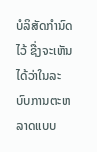ບໍລິສັດກຳນົດໄວ້ ຊື່ງຈະເຫັນໄດ້ວ່າໃນລະບົບການຕະຫລາດແບບ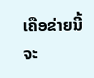ເຄືອຂ່າຍນີ້ ຈະ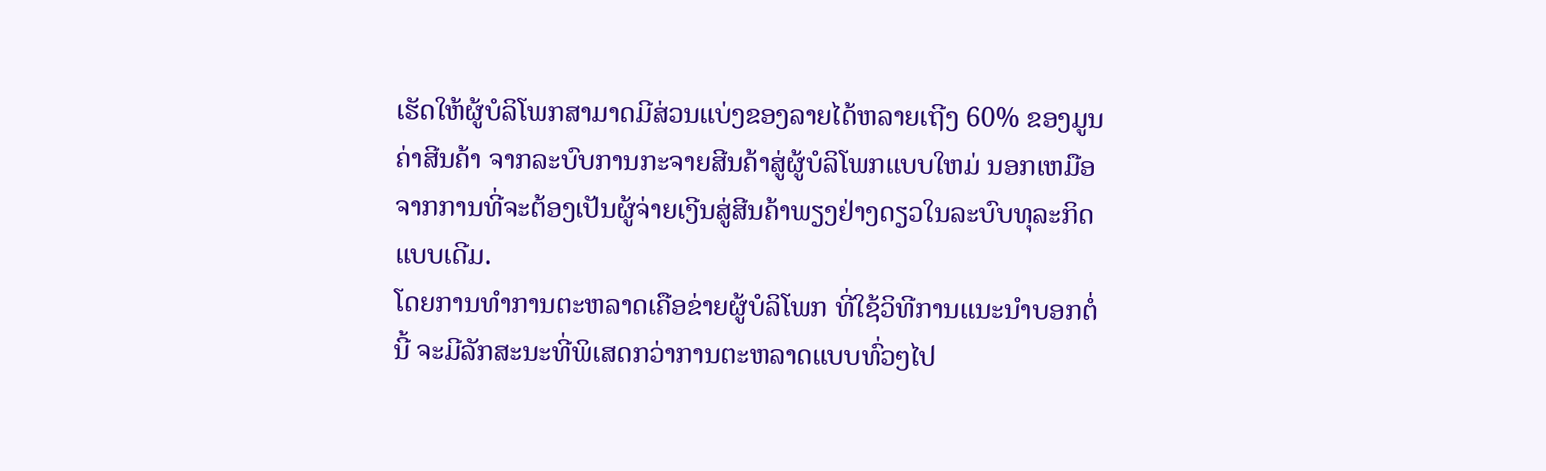ເຮັດໃຫ້ຜູ້ບໍລິໂພກສາມາດມີສ່ວນແບ່ງຂອງລາຍໄດ້ຫລາຍເຖີງ 60% ຂອງມູນຄ່າສີນຄ້າ ຈາກລະບົບການກະຈາຍສີນຄ້າສູ່ຜູ້ບໍລິໂພກແບບໃຫມ່ ນອກເຫມືອຈາກການທີ່ຈະຕ້ອງເປັນຜູ້ຈ່າຍເງີນສູ່ສີນຄ້າພຽງຢ່າງດຽວໃນລະບົບທຸລະກິດແບບເດີມ.
ໂດຍການທຳການຕະຫລາດເຄືອຂ່າຍຜູ້ບໍລິໂພກ ທີ່ໃຊ້ວິທີການແນະນຳບອກຕໍ່ນີ້ ຈະມີລັກສະນະທີ່ພິເສດກວ່າການຕະຫລາດແບບທົ່ວໆໄປ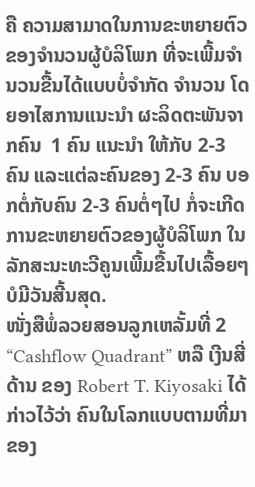ຄື ຄວາມສາມາດໃນການຂະຫຍາຍຕົວຂອງຈຳນວນຜູ້ບໍລິໂພກ ທີ່ຈະເພີ້ມຈຳນວນຂື້ນໄດ້ແບບບໍ່ຈຳກັດ ຈຳນວນ ໂດຍອາໄສການແນະນຳ ຜະລິດຕະພັນຈາກຄົນ  1 ຄົນ ແນະນຳ ໃຫ້ກັບ 2-3 ຄົນ ແລະແຕ່ລະຄົນຂອງ 2-3 ຄົນ ບອກຕໍ່ກັບຄົນ 2-3 ຄົນຕໍ່ໆໄປ ກໍ່ຈະເກີດການຂະຫຍາຍຕົວຂອງຜູ້ບໍລິໂພກ ໃນລັກສະນະທະວີຄູນເພີ້ມຂື້ນໄປເລື້ອຍໆບໍມີວັນສີ້ນສຸດ.
ໜັ່ງສືພໍ່ລວຍສອນລູກເຫລັ້ມທີ່ 2 “Cashflow Quadrant” ຫລື ເງີນສີ່ດ້ານ ຂອງ Robert T. Kiyosaki ໄດ້ກ່າວໄວ້ວ່າ ຄົນໃນໂລກແບບຕາມທີ່ມາຂອງ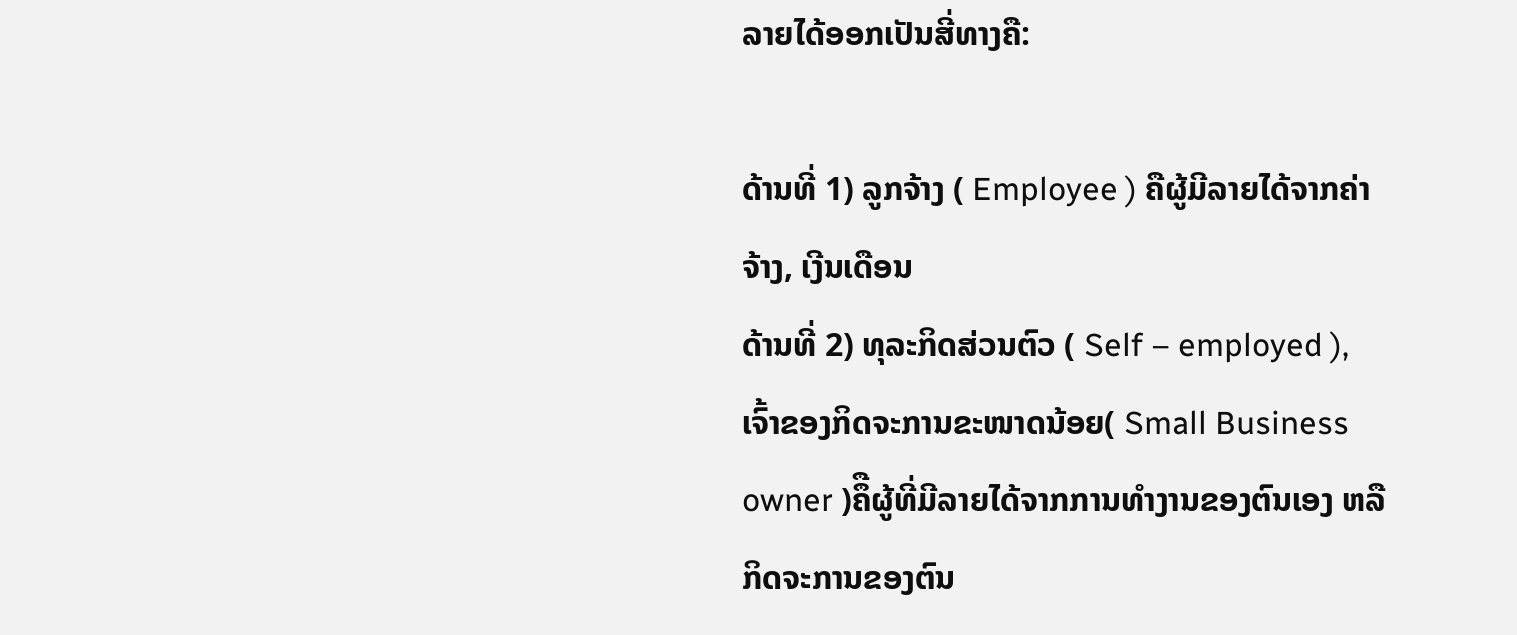ລາຍໄດ້ອອກເປັນສີ່ທາງຄື:

ດ້ານທີ່ 1) ລູກຈ້າງ ( Employee ) ຄືຜູ້ມີລາຍໄດ້ຈາກຄ່າຈ້າງ, ເງີນເດືອນ
ດ້ານທີ່ 2) ທຸລະກິດສ່ວນຕົວ ( Self – employed ), ເຈົ້າຂອງກິດຈະການຂະໜາດນ້ອຍ( Small Business owner )ຄຶືຜູ້ທີ່ມີລາຍໄດ້ຈາກການທຳງານຂອງຕົນເອງ ຫລື ກິດຈະການຂອງຕົນ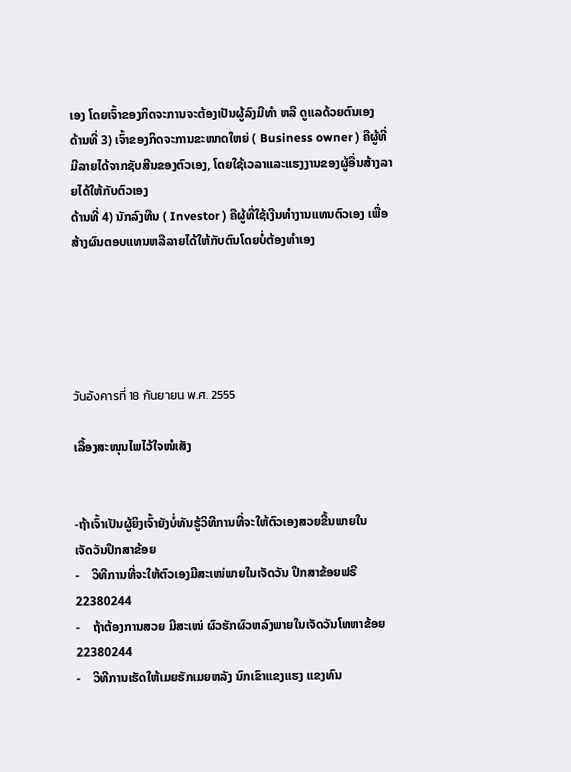ເອງ ໂດຍເຈົ້າຂອງກິດຈະການຈະຕ້ອງເປັນຜູ້ລົງມືທຳ ຫລື ດູແລດ້ວຍຕົນເອງ
ດ້ານທີ່ 3) ເຈົ້າຂອງກິດຈະການຂະໜາດໃຫຍ່ ( Business owner ) ຄືຜູ້ທີ່ມີລາຍໄດ້ຈາກຊັບສີນຂອງຕົວເອງ, ໂດຍໃຊ້ເວລາແລະແຮງງານຂອງຜູ້ອື່ນສ້າງລາຍໄດ້ໃຫ້ກັບຕົວເອງ
ດ້ານທີ່ 4) ນັກລົງທືນ ( Investor ) ຄືຜູ້ທີ່ໃຊ້ເງີນທຳງານແທນຕົວເອງ ເພື່ອສ້າງຜົນຕອບແທນຫລືລາຍໄດ້ໃຫ້ກັບຕົນໂດຍບໍ່ຕ້ອງທຳເອງ





วันอังคารที่ 18 กันยายน พ.ศ. 2555

ເລື້ອງສະໜຸນໄພໄວ້ໃຈໜໍເສັງ


-ຖ້າເຈົ້າເປັນຜູ້ຍິງເຈົ້າຍັງບໍ່ທັນຮູ້ວິທີການທີ່ຈະໃຫ້ຕົວເອງສວຍຂື້ນພາຍໃນ
ເຈັດວັນປຶກສາຂ້ອຍ
-    ວິທີການທີ່ຈະໃຫ້ຕົວເອງມີສະເໜ່ພາຍໃນເຈັດວັນ ປຶກສາຂ້ອຍຟຣີ 22380244
-    ຖ້າຕ້ອງການສວຍ ມີສະເໜ່ ຜົວຮັກຜົວຫລົງພາຍໃນເຈັດວັນໂທຫາຂ້ອຍ 22380244
-    ວິທີການເຮັດໃຫ້ເມຍຮັກເມຍຫລັງ ນົກເຂົາແຂງແຮງ ແຂງທົນ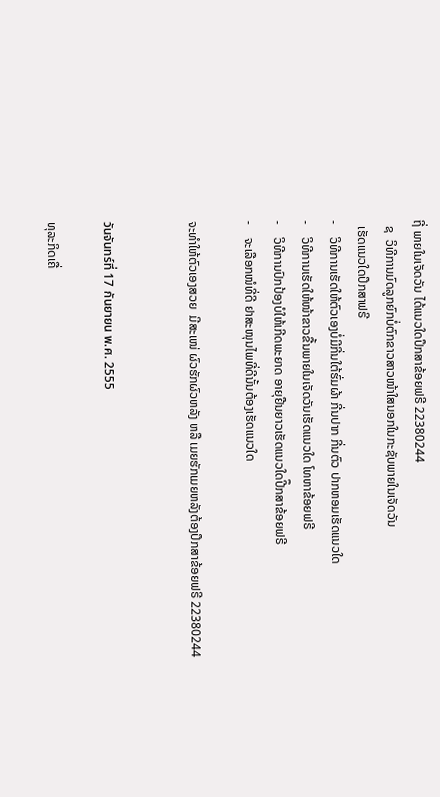ຖີ່ ພາຍໃນເຈັດວັນ ໄດ້ແນວໃດປຶກສາຂ້ອຍຟຣີ 22380244
  ຊ  ວິທີການມົດລູກຍົກບໍ່ຕົກຂາວສາວໜ້າໃສນອກໃນກະຊັບພາຍໃນເຈັດວັນ
  ເຮັດແນວໃດປຶກສາຟຣີ
-    ວິທີການເຮັດໃຫ້ຕົວເອງບໍ່ມີກີ່ນໃຕ້ຮົ່ມຜ້າ ກີ່ນປາກ ກີ່ນຕົວ ປາກຫອມເຮັດແນວໃດ
-    ວິທີການເຮັດໃຫ້ໜ້າຂາວຂື້ນພາຍໃນເຈັດວັນເຮັດແນວໃດ ໂທຫາຂ້ອຍຟຣີ
-    ວິທີການປົກປ້ອງບໍໃຫ້ເກີດພະຍາດ ອາຍຸຢືນຍາວເຮັດແນວໃດປີຶກສາຂ້ອຍຟຣີ
-    ຈະເລືອກໜໍທີ່ດີ ຢາສະໜຸນໄພທີ່ດີນັ້ນຕ້ອງເຮັດແນວໃດ

ຈະທໍາໃຫ້ຕົວເອງສວຍ  ມີສະເໜ່ ຜົວຮັກຜົວຫລັງ ຫລື ເມຍຮັກເມຍຫລັງຕ້ອງປຶກສາຂ້ອຍຟຣີ 22380244


วันจันทร์ที่ 17 กันยายน พ.ศ. 2555

ທຸລະກິດເຄື່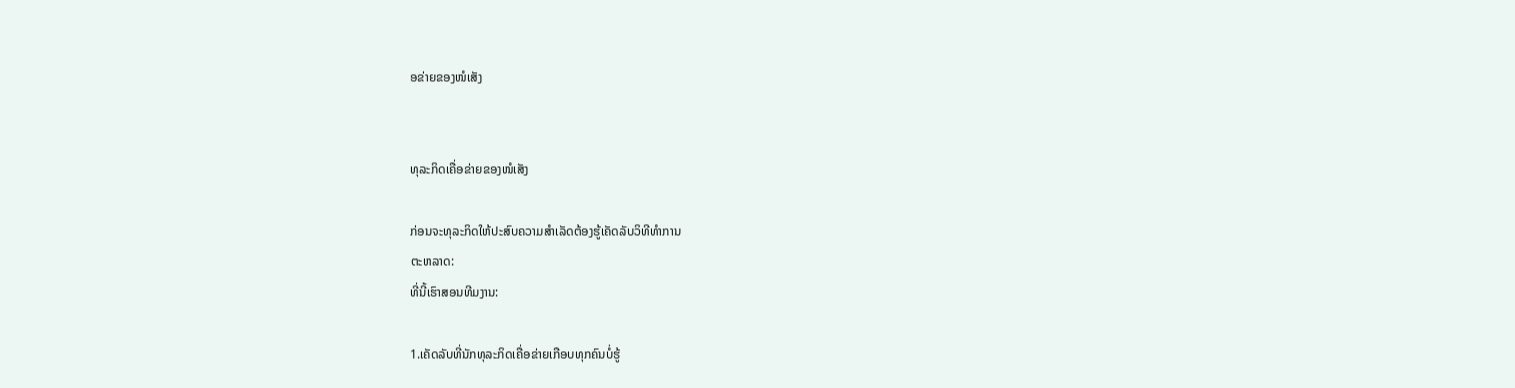ອຂ່າຍຂອງໜໍເສັງ


ທຸລະກິດເຄື່ອຂ່າຍຂອງໜໍເສັງ

ກ່ອນຈະທຸລະກິດໃຫ້ປະສົບຄວາມສໍາເລັດຕ້ອງຮູ້ເຄັດລັບວິທີທໍາການ
ຕະຫລາດ:
ທີ່ນີ້ເຮົາສອນທີມງານ:

1.ເຄັດລັບທີ່ນັກທຸລະກິດເຄື່ອຂ່າຍເກືອບທຸກຄົນບໍ່ຮູ້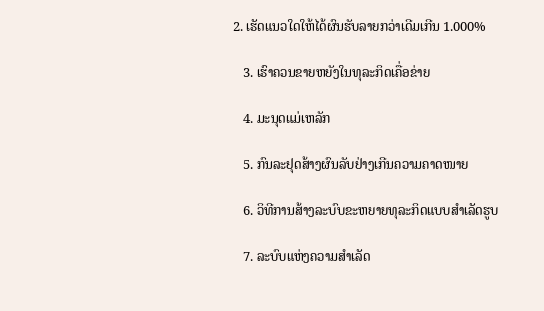2. ເຮັດແນວໃດໃຫ້ໄດ້ຜົນຮັບລາຍກວ່າເດີມເກີນ 1.000%

   3. ເຮົາຄວນຂາຍຫຍັງໃນທຸລະກິດເຄື່ອຂ່າຍ

   4. ມະນຸດແມ່ເຫລັກ

   5. ກົນລະຢຸດສ້າງຜົນລັບຢ່າງເກີນຄວາມຄາດໜາຍ

   6. ວິທີການສ້າງລະບົບຂະຫຍາຍທຸລະກິດແບບສໍາເລັດຮູບ

   7. ລະບົບແຫ່ງຄວາມສໍາເລັດ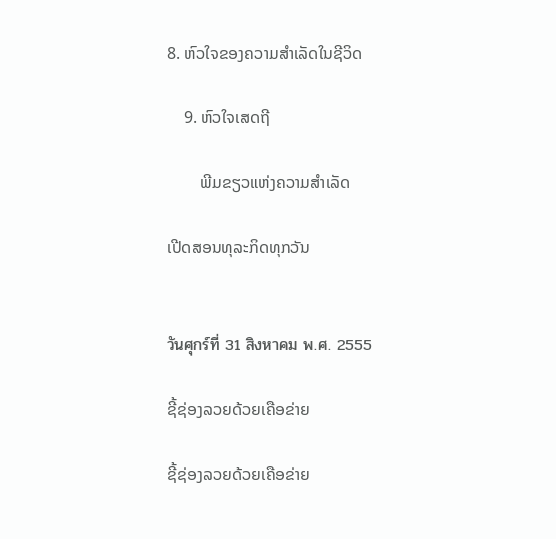8. ຫົວໃຈຂອງຄວາມສໍາເລັດໃນຊີວິດ

    9. ຫົວໃຈເສດຖີ

        ພີມຂຽວແຫ່ງຄວາມສໍາເລັດ

ເປີດສອນທຸລະກິດທຸກວັນ


วันศุกร์ที่ 31 สิงหาคม พ.ศ. 2555

ຊີ້ຊ່ອງລວຍດ້ວຍເຄືອຂ່າຍ

ຊີ້ຊ່ອງລວຍດ້ວຍເຄືອຂ່າຍ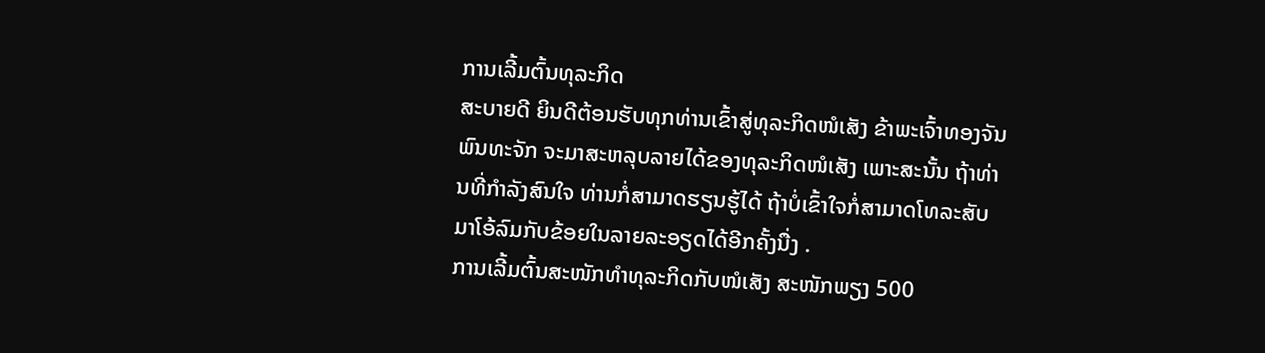ການເລີ້ມຕົ້ນທຸລະກິດ
ສະບາຍດີ ຍິນດີຕ້ອນຮັບທຸກທ່ານເຂົ້າສູ່ທຸລະກິດໜໍເສັງ ຂ້າພະເຈົ້າທອງຈັນ ພົນທະຈັກ ຈະມາສະຫລຸບລາຍໄດ້ຂອງທຸລະກິດໜໍເສັງ ເພາະສະນັ້ນ ຖ້າທ່ານທີ່ກຳລັງສົນໃຈ ທ່ານກໍ່ສາມາດຮຽນຮູ້ໄດ້ ຖ້າບໍ່ເຂົ້າໃຈກໍ່ສາມາດໂທລະສັບມາໂອ້ລົມກັບຂ້ອຍໃນລາຍລະອຽດໄດ້ອີກຄັ້ງນື່ງ .
ການເລີ້ມຕົ້ນສະໜັກທຳທຸລະກິດກັບໜໍເສັງ ສະໜັກພຽງ 500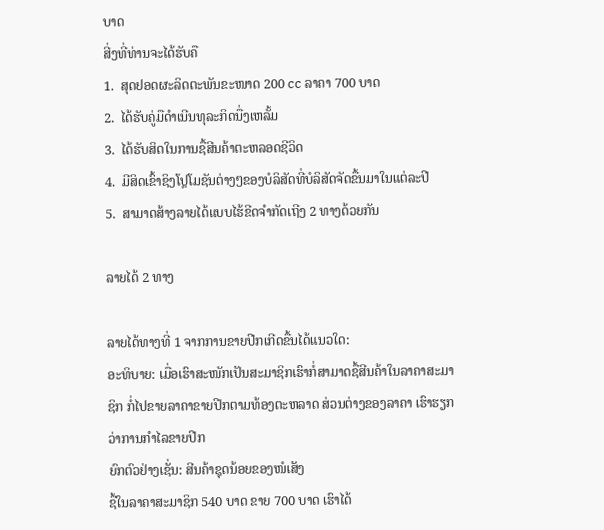ບາດ
ສີ່ງທີ່ທ່ານຈະໄດ້ຮັບຄື
1.  ສຸດຢອດຜະລິດຕະພັນຂະໜາດ 200 cc ລາຄາ 700 ບາດ
2.  ໄດ້ຮັບຄູ່ມືດຳເນີນທຸລະກິດນື່ງເຫລັ້ມ
3.  ໄດ້ຮັບສິດໃນການຊື້ສີນຄ້າຕະຫລອດຊີວິດ
4.  ມີສິດເຂົ້າຊິງໂປຼໂມຊັນຕ່າງໆຂອງບໍລິສັດທີ່ບໍລິສັດຈັດຂື້ນມາໃນແຕ່ລະປີ
5.  ສາມາດສ້າງລາຍໄດ້ແບບໄຮ້ຂີດຈຳກັດເຖີງ 2 ທາງດ້ວຍກັນ

ລາຍໄດ້ 2 ທາງ

ລາຍໄດ້ທາງທີ່ 1 ຈາກການຂາຍປີກເກີດຂື້ນໄດ້ແນວໃດ:
ອະທິບາຍ: ເມື່ອເຮົາສະໜັກເປັນສະມາຊິກເຮົາກໍ່ສາມາດຊື້ສີນຄ້າໃນລາຄາສະມາຊິກ ກໍ່ໄປຂາຍລາຄາຂາຍປີກຕາມທ້ອງຕະຫລາດ ສ່ວນຕ່າງຂອງລາຄາ ເຮົາຮຽກວ່າການກຳໄລຂາຍປີກ
ຍົກຕົວຢ່າງເຊັ່ນ: ສີນຄ້າຊຸດນ້ອຍຂອງໜໍເສັງ
ຊື້ໃນລາຄາສະມາຊິກ 540 ບາດ ຂາຍ 700 ບາດ ເຮົາໄດ້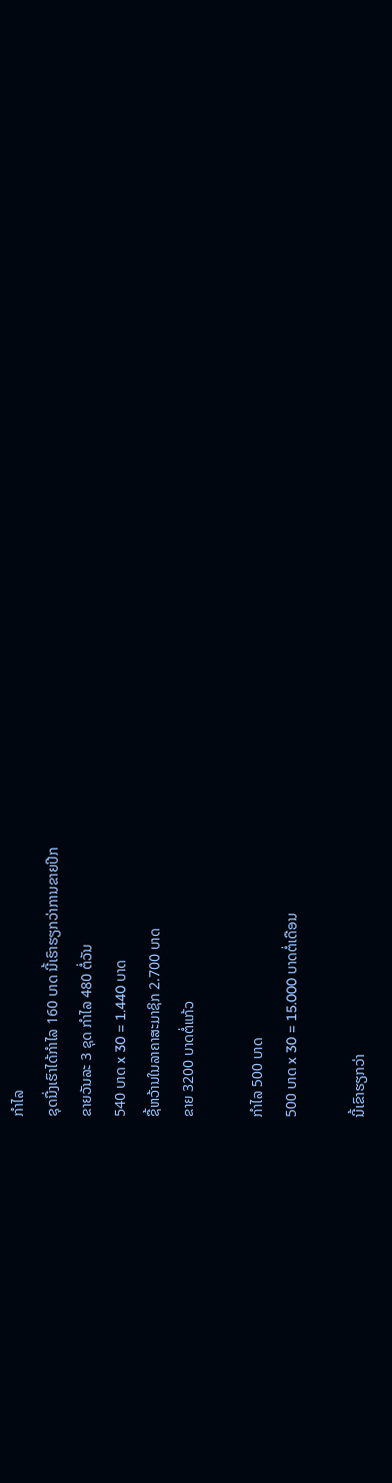ກຳໄລ
ຊຸດນື່ງເຮົາໄດ້ກຳໄລ 160 ບາດ ນີ້ເຮົາຮຽກວ່າການຂາຍປີກ
ຂາຍວັນລະ 3 ຊຸດ ກຳໄລ 480 ຕໍ່ວັນ
540 ບາດ x 30 = 1.440 ບາດ
ຊື້ຫວ້ານໃນລາຄາສະມາຊິກ 2.700 ບາດ
ຂາຍ 3200 ບາດຕໍ່ແກ້ວ

ກຳໄລ 500 ບາດ
500 ບາດ x 30 = 15.000 ບາດຕໍ່ເດືອນ

ນີ້ເຂົາຮຽກວ່າ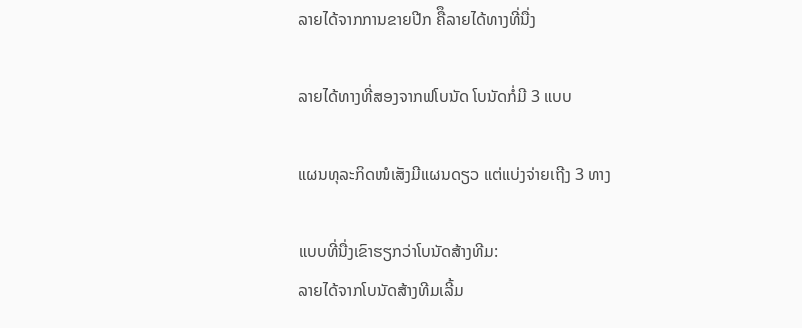ລາຍໄດ້ຈາກການຂາຍປີກ ຄືຶລາຍໄດ້ທາງທີ່ນື່ງ

ລາຍໄດ້ທາງທີ່ສອງຈາກຟໂບນັດ ໂບນັດກໍ່ມີ 3 ແບບ

ແຜນທຸລະກິດໜໍເສັງມີແຜນດຽວ ແຕ່ແບ່ງຈ່າຍເຖີງ 3 ທາງ

ແບບທີ່ນື່ງເຂົາຮຽກວ່າໂບນັດສ້າງທີມ:
ລາຍໄດ້ຈາກໂບນັດສ້າງທີມເລີ້ມ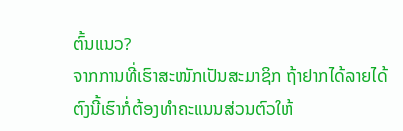ຕົ້ນແນວ?
ຈາກການທີ່ເຮົາສະໜັກເປັນສະມາຊິກ ຖ້າຢາກໄດ້ລາຍໄດ້ຕົງນີ້ເຮົາກໍ່ຕ້ອງທຳຄະແນນສ່ວນຕົວໃຫ້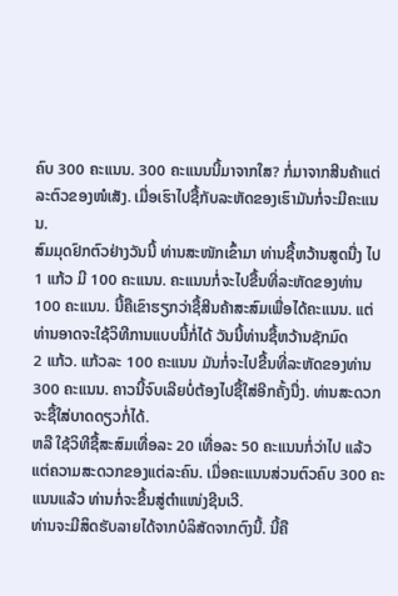ຄົບ 300 ຄະແນນ. 300 ຄະແນນນີ້ມາຈາກໃສ? ກໍ່ມາຈາກສີນຄ້າແຕ່ລະຕົວຂອງໜໍເສັງ. ເມື່ອເຮົາໄປຊື້ກັບລະຫັດຂອງເຮົາມັນກໍ່ຈະມີຄະແນນ.
ສົມມຸດຢົກຕົວຢ່າງວັນນີ້ ທ່ານສະໜັກເຂົ້າມາ ທ່ານຊື້ຫວ້ານສູດນື່ງ ໄປ 1 ແກ້ວ ມີ 100 ຄະແນນ. ຄະແນນກໍ່ຈະໄປຂື້ນທີ່ລະຫັດຂອງທ່ານ 100 ຄະແນນ. ນີ້ຄືເຂົາຮຽກວ່າຊື້ສີນຄ້າສະສົມເພື່ອໄດ້ຄະແນນ. ແຕ່ທ່ານອາດຈະໃຊ້ວິທີການແບບນີ້ກໍ່ໄດ້ ວັນນີ້ທ່ານຊື້ຫວ້ານຊັກມົດ
2 ແກ້ວ. ແກ້ວລະ 100 ຄະແນນ ມັນກໍ່ຈະໄປຂື້ນທີ່ລະຫັດຂອງທ່ານ 300 ຄະແນນ. ຄາວນີ້ຈົບເລີຍບໍ່ຕ້ອງໄປຊື້ໃສ່ອີກຄັ້ງນື່ງ. ທ່ານສະດວກຈະຊື້ໃສ່ບາດດຽວກໍ່ໄດ້.
ຫລື ໃຊ້ວິທີຊື້ສະສົມເທື່ອລະ 20 ເທື່ອລະ 50 ຄະແນນກໍ່ວ່າໄປ ແລ້ວແຕ່ຄວາມສະດວກຂອງແຕ່ລະຄົນ. ເມື່ອຄະແນນສ່ວນຕົວຄົບ 300 ຄະແນນແລ້ວ ທ່ານກໍ່ຈະຂື້ນສູ່ຕໍາແໜ່ງຊີນເວີ.
ທ່ານຈະມີສິດຮັບລາຍໄດ້ຈາກບໍລິສັດຈາກຕົງນີ້. ນີ້ຄື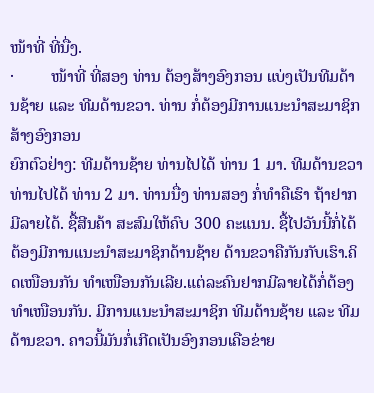ໜ້າທີ່ ທີ່ນື່ງ.
·         ໜ້າທີ່ ທີ່ສອງ ທ່ານ ຕ້ອງສ້າງອົງກອນ ແບ່ງເປັນທີມດ້ານຊ້າຍ ແລະ ທີມດ້ານຂວາ. ທ່ານ ກໍ່ຕ້ອງມີການແນະນຳສະມາຊິກສ້າງອົງກອນ
ຍົກຕົວຢ່າງ: ທີມດ້ານຊ້າຍ ທ່ານໄປໄດ້ ທ່ານ 1 ມາ. ທີມດ້ານຂວາ ທ່ານໄປໄດ້ ທ່ານ 2 ມາ. ທ່ານນື່ງ ທ່ານສອງ ກໍ່ທໍາຄືເຮົາ ຖ້າຢາກມີລາຍໄດ້. ຊື້ສີນຄ້າ ສະສົມໃຫ້ຄົບ 300 ຄະແນນ. ຊື້ໄປວັນນີ້ກໍ່ໄດ້ ຕ້ອງມີການແນະນຳສະມາຊິກດ້ານຊ້າຍ ດ້ານຂວາຄືກັນກັບເຮົາ.ຄິດເໜືອນກັນ ທຳເໜືອນກັນເລີຍ.ແຕ່ລະຄົນຢາກມີລາຍໄດ້ກໍ່ຕ້ອງທຳເໜືອນກັນ. ມີການແນະນຳສະມາຊິກ ທີມດ້ານຊ້າຍ ແລະ ທີມດ້ານຂວາ. ຄາວນີ້ມັນກໍ່ເກີດເປັນອົງກອນເຄືອຂ່າຍ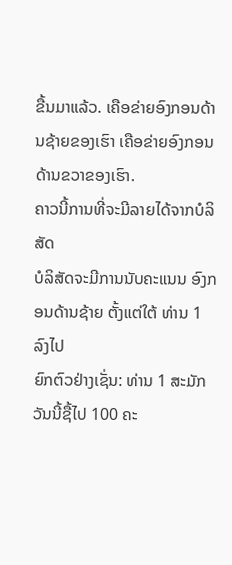ຂື້ນມາແລ້ວ. ເຄືອຂ່າຍອົງກອນດ້ານຊ້າຍຂອງເຮົາ ເຄືອຂ່າຍອົງກອນດ້ານຂວາຂອງເຮົາ.
ຄາວນີ້ການທີ່ຈະມີລາຍໄດ້ຈາກບໍລິສັດ
ບໍລິສັດຈະມີການນັບຄະແນນ ອົງກອນດ້ານຊ້າຍ ຕັ້ງແຕ່ໃຕ້ ທ່ານ 1 ລົງໄປ
ຍົກຕົວຢ່າງເຊັ່ນ: ທ່ານ 1 ສະມັກວັນນີ້ຊື້ໄປ 100 ຄະ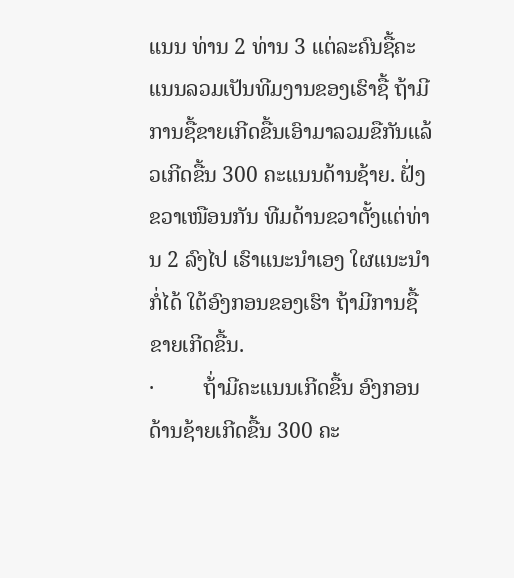ແນນ ທ່ານ 2 ທ່ານ 3 ແຕ່ລະຄົນຊື້ຄະແນນລວມເປັນທີມງານຂອງເຮົາຊື້ ຖ້າມີການຊື້ຂາຍເກີດຂື້ນເອົາມາລວມຂືກັນແລ້ວເກີດຂື້ນ 300 ຄະແນນດ້ານຊ້າຍ. ຝັ່ງຂວາເໜືອນກັນ ທີມດ້ານຂວາຕັ້ງແຕ່ທ່ານ 2 ລົງໄປ ເຮົາແນະນໍາເອງ ໃຜແນະນໍາກໍ່ໄດ້ ໃຕ້ອົງກອນຂອງເຮົາ ຖ້າມີການຊື້ຂາຍເກີດຂື້ນ.
·         ຖ້່າມີຄະແນນເກີດຂື້ນ ອົງກອນດ້ານຊ້າຍເກີດຂື້ນ 300 ຄະ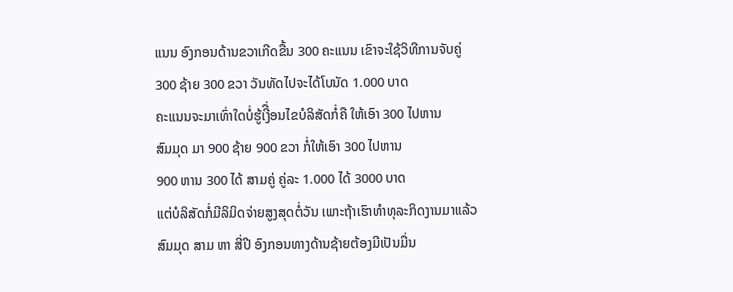ແນນ ອົງກອນດ້ານຂວາເກີດຂື້ນ 300 ຄະແນນ ເຂົາຈະໃຊ້ວິທີການຈັບຄູ່
300 ຊ້າຍ 300 ຂວາ ວັນທັດໄປຈະໄດ້ໂບນັດ 1.000 ບາດ
ຄະແນນຈະມາເທົ່າໃດບໍ່ຮູ້ເງີື່ອນໄຂບໍລິສັດກໍ່ຄື ໃຫ້ເອົາ 300 ໄປຫານ
ສົມມຸດ ມາ 900 ຊ້າຍ 900 ຂວາ ກໍ່ໃຫ້ເອົາ 300 ໄປຫານ
900 ຫານ 300 ໄດ້ ສາມຄູ່ ຄູ່ລະ 1.000 ໄດ້ 3000 ບາດ
ແຕ່ບໍລິສັດກໍ່ມີລິມິດຈ່າຍສູງສຸດຕໍ່ວັນ ເພາະຖ້າເຮົາທຳທຸລະກິດງານມາແລ້ວ
ສົມມຸດ ສາມ ຫາ ສີ່ປີ ອົງກອນທາງດ້ານຊ້າຍຕ້ອງມີເປັນມື່ນ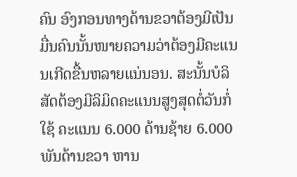ຄົນ ອົງກອນທາງດ້ານຂວາຕ້ອງມີເປັນມື່ນຄົນນັ້ນໜາຍຄວາມວ່າຕ້ອງມີຄະແນນເກີດຂື້ນຫລາຍແນ່ນອນ. ສະນັ້ນບໍລິສັດຕ້ອງມີລິມິດຄະແນນສູງສຸດຕໍ່ວັນກໍ່ໃຊ້ ຄະແນນ 6.000 ດ້ານຊ້າຍ 6.000 ພັນດ້ານຂວາ ຫານ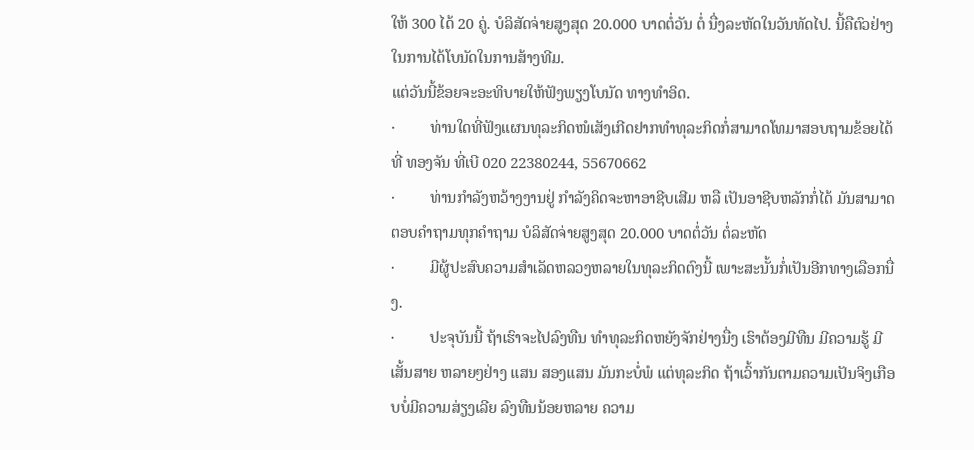ໃຫ້ 300 ໄດ້ 20 ຄູ່. ບໍລິສັດຈ່າຍສູງສຸດ 20.000 ບາດຕໍ່ວັນ ຕໍ່ ນື່ງລະຫັດໃນວັນທັດໄປ. ນີ້ຄືຕົວຢ່າງໃນການໄດ້ໂບນັດໃນການສ້າງທີມ.
ແຕ່ວັນນີ້ຂ້ອຍຈະອະທິບາຍໃຫ້ຟັງພຽງໂບນັດ ທາງທຳອິດ.
·         ທ່ານໃດທີ່ຟັງແຜນທຸລະກິດໜໍເສັງເກີດຢາກທຳທຸລະກິດກໍ່ສາມາດໂທມາສອບຖາມຂ້ອຍໄດ້ ທີ່ ທອງຈັນ ທີ່ເບີ 020 22380244, 55670662
·         ທ່ານກຳລັງຫວ້າງງານຢູ່ ກຳລັງຄິດຈະຫາອາຊີບເສີມ ຫລື ເປັນອາຊີບຫລັກກໍ່ໄດ້ ມັນສາມາດຕອບຄຳຖາມທຸກຄຳຖາມ ບໍລິສັດຈ່າຍສູງສຸດ 20.000 ບາດຕໍ່ວັນ ຕໍ່ລະຫັດ
·         ມີຜູ້ປະສົບຄວາມສຳເລັດຫລວງຫລາຍໃນທຸລະກິດຕົງນີ້ ເພາະສະນັ້ນກໍ່ເປັນອີກທາງເລືອກນື່ງ.
·         ປະຈຸບັນນີ້ ຖ້າເຮົາຈະໄປລົງທືນ ທຳທຸລະກິດຫຍັງຈັກຢ່າງນື່ງ ເຮົາຕ້ອງມີທືນ ມີຄວາມຮູ້ ມີເສັ້ນສາຍ ຫລາຍໆຢ່າງ ແສນ ສອງແສນ ມັນກະບໍ່ພໍ ແຕ່ທຸລະກິດ ຖ້າເວົ້າກັນຕາມຄວາມເປັນຈິງເກືອບບໍ່ມີຄວາມສ່ຽງເລີຍ ລົງທືນນ້ອຍຫລາຍ ຄວາມ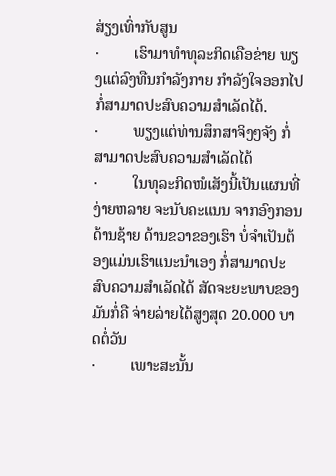ສ່ຽງເທົ່າກັບສູນ
·         ເຮົາມາທຳທຸລະກິດເຄືອຂ່າຍ ພຽງແຕ່ລົງທືນກຳລັງກາຍ ກຳລັງໃຈອອກໄປ ກໍ່ສາມາດປະສົບຄວາມສຳເລັດໄດ້.
·         ພຽງແຕ່ທ່ານສຶກສາຈິງໆຈັງ ກໍ່ສາມາດປະສົບຄວາມສຳເລັດໄດ້
·         ໃນທຸລະກິດໜໍເສັງນີ້ເປັນແຜນທີ່ງ່າຍຫລາຍ ຈະນັບຄະແນນ ຈາກອົງກອນດ້ານຊ້າຍ ດ້ານຂວາຂອງເຮົາ ບໍ່ຈຳເປັນຕ້ອງແມ່ນເຮົາແນະນຳເອງ ກໍ່ສາມາດປະສົບຄວາມສຳເລັດໄດ້ ສັດຈະຍະພາບຂອງມັນກໍ່ຄື ຈ່າຍລ່າຍໄດ້ສູງສຸດ 20.000 ບາດຕໍ່ວັນ
·         ເພາະສະນັ້ນ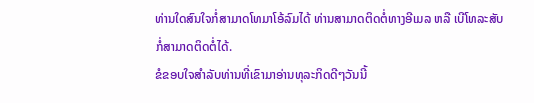ທ່ານໃດສົນໃຈກໍ່ສາມາດໂທມາໂອ້ລົມໄດ້ ທ່ານສາມາດຕິດຕໍ່ທາງອີເມລ ຫລື ເບີໂທລະສັບກໍ່ສາມາດຕິດຕໍ່ໄດ້.
ຂໍຂອບໃຈສຳລັບທ່ານທີ່ເຂົາມາອ່ານທຸລະກິດດີໆວັນນີ້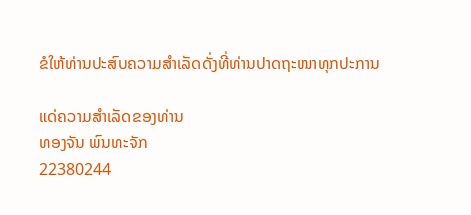ຂໍໃຫ້ທ່ານປະສົບຄວາມສຳເລັດດັ່ງທີ່ທ່ານປາດຖະໜາທຸກປະການ

ແດ່ຄວາມສຳເລັດຂອງທ່ານ
ທອງຈັນ ພົນທະຈັກ
22380244